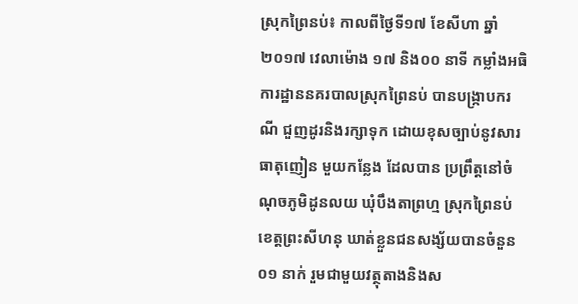ស្រុកព្រៃនប់៖ កាលពីថ្ងៃទី១៧ ខែសីហា ឆ្នាំ២០១៧ វេលាម៉ោង ១៧ និង០០ នាទី កម្លាំងអធិការដ្ឋាននគរបាលស្រុកព្រៃនប់ បានបង្ក្រាបករណី ជួញដូរនិងរក្សាទុក ដោយខុសច្បាប់នូវសារធាតុញៀន មួយកន្លែង ដែលបាន ប្រព្រឹត្តនៅចំណុចភូមិដូនលយ ឃុំបឹងតាព្រហ្ម ស្រុកព្រៃនប់ ខេត្តព្រះសីហនុ ឃាត់ខ្លួនជនសង្ស័យបានចំនួន ០១ នាក់ រួមជាមួយវត្ថុតាងនិងស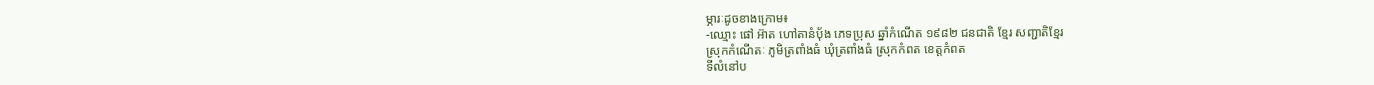ម្ភារៈដូចខាងក្រោម៖
-ឈ្មោះ ផៅ អ៊ាត ហៅតានំបុ័ង ភេទប្រុស ឆ្នាំកំណើត ១៩៨២ ជនជាតិ ខ្មែរ សញ្ជាតិខ្មែរ
ស្រុកកំណើតៈ ភូមិត្រពាំងធំ ឃុំត្រពាំងធំ ស្រុកកំពត ខេត្តកំពត
ទីលំនៅប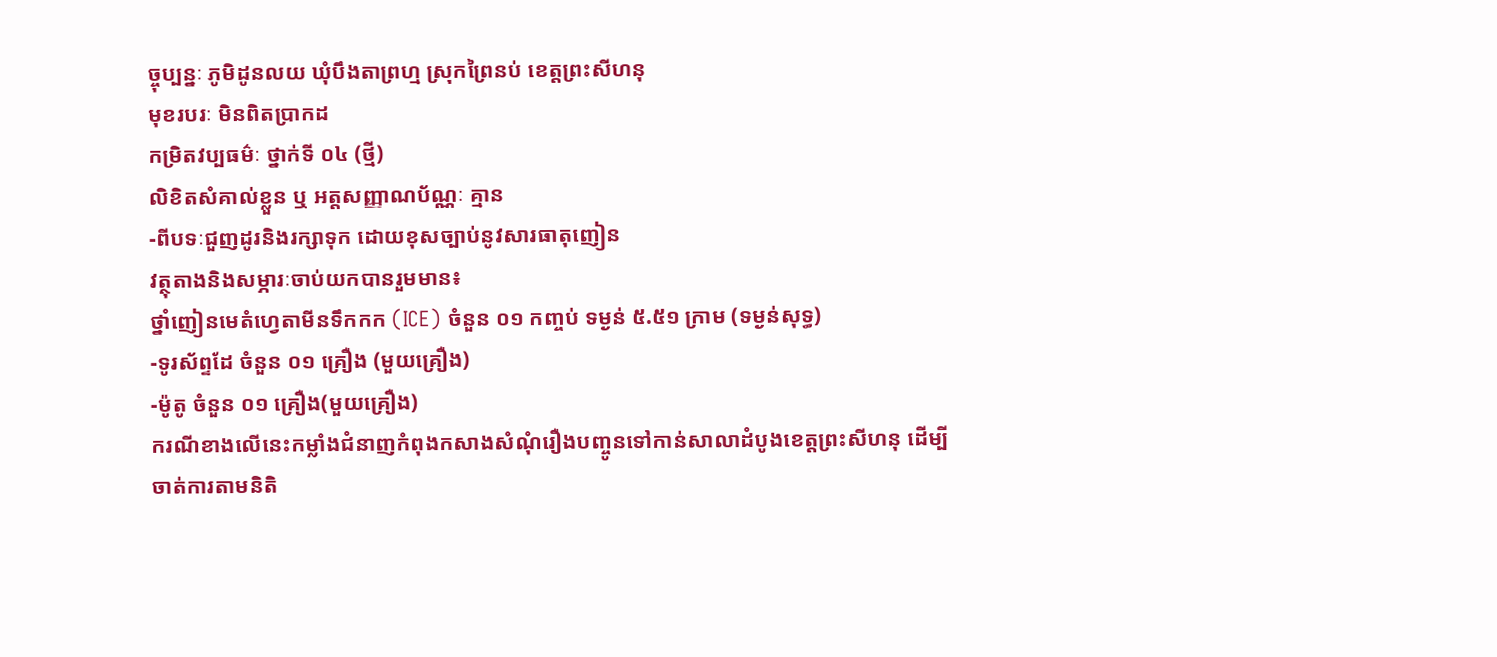ច្ចុប្បន្នៈ ភូមិដូនលយ ឃុំបឹងតាព្រហ្ម ស្រុកព្រៃនប់ ខេត្តព្រះសីហនុ
មុខរបរៈ មិនពិតប្រាកដ
កម្រិតវប្បធម៌ៈ ថ្នាក់ទី ០៤ (ថ្មី)
លិខិតសំគាល់ខ្លួន ឬ អត្តសញ្ញាណប័ណ្ណៈ គ្មាន
-ពីបទៈជួញដូរនិងរក្សាទុក ដោយខុសច្បាប់នូវសារធាតុញៀន
វត្ថុតាងនិងសម្ភារៈចាប់យកបានរួមមាន៖
ថ្នាំញៀនមេតំហ្វេតាមីនទឹកកក (ICE) ចំនួន ០១ កញ្ចប់ ទម្ងន់ ៥.៥១ ក្រាម (ទម្ងន់សុទ្ធ)
-ទូរស័ព្ទដែ ចំនួន ០១ គ្រឿង (មួយគ្រឿង)
-ម៉ូតូ ចំនួន ០១ គ្រឿង(មួយគ្រឿង)
ករណីខាងលើនេះកម្លាំងជំនាញកំពុងកសាងសំណុំរឿងបញ្ចូនទៅកាន់សាលាដំបូងខេត្តព្រះសីហនុ ដើម្បីចាត់ការតាមនិតិ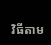វិធីតាម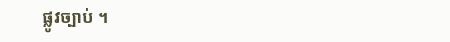ផ្លូវច្បាប់ ។